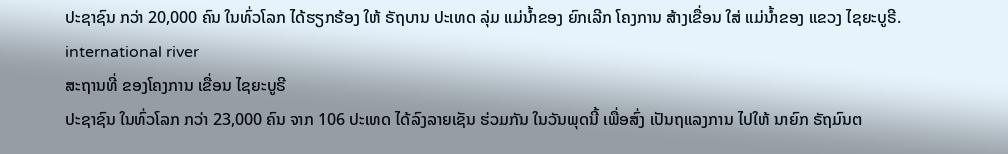ປະຊາຊົນ ກວ່າ 20,000 ຄົນ ໃນທົ່ວໂລກ ໄດ້ຮຽກຮ້ອງ ໃຫ້ ຣັຖບານ ປະເທດ ລຸ່ມ ແມ່ນໍ້າຂອງ ຍົກເລີກ ໂຄງການ ສ້າງເຂື່ອນ ໃສ່ ແມ່ນໍ້າຂອງ ແຂວງ ໄຊຍະບູຣີ.
international river
ສະຖານທີ່ ຂອງໂຄງການ ເຂື່ອນ ໄຊຍະບູຣີ
ປະຊາຊົນ ໃນທົ່ວໂລກ ກວ່າ 23,000 ຄົນ ຈາກ 106 ປະເທດ ໄດ້ລົງລາຍເຊັນ ຮ່ວມກັນ ໃນວັນພຸດນີ້ ເພື່ອສົ່ງ ເປັນຖແລງການ ໄປໃຫ້ ນາຍົກ ຣັຖມົນຕ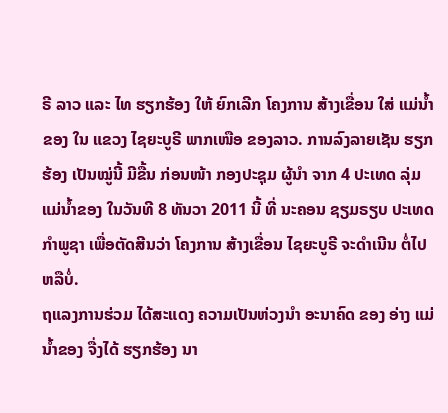ຣີ ລາວ ແລະ ໄທ ຮຽກຮ້ອງ ໃຫ້ ຍົກເລີກ ໂຄງການ ສ້າງເຂື່ອນ ໃສ່ ແມ່ນໍ້າຂອງ ໃນ ແຂວງ ໄຊຍະບູຣີ ພາກເໜືອ ຂອງລາວ. ການລົງລາຍເຊັນ ຮຽກຮ້ອງ ເປັນໝູ່ນີ້ ມີຂື້ນ ກ່ອນໜ້າ ກອງປະຊຸມ ຜູ້ນໍາ ຈາກ 4 ປະເທດ ລຸ່ມ ແມ່ນໍ້າຂອງ ໃນວັນທີ 8 ທັນວາ 2011 ນີ້ ທີ່ ນະຄອນ ຊຽມຣຽບ ປະເທດ ກໍາພູຊາ ເພື່ອຕັດສີນວ່າ ໂຄງການ ສ້າງເຂື່ອນ ໄຊຍະບູຣີ ຈະດໍາເນີນ ຕໍ່ໄປຫລືບໍ່.
ຖແລງການຮ່ວມ ໄດ້ສະແດງ ຄວາມເປັນຫ່ວງນໍາ ອະນາຄົດ ຂອງ ອ່າງ ແມ່ນໍ້າຂອງ ຈື່ງໄດ້ ຮຽກຮ້ອງ ນາ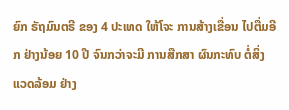ຍົກ ຣັຖມົນຕຣີ ຂອງ 4 ປະເທດ ໃຫ້ໂຈະ ການສ້າງເຂື່ອນ ໄປຕື່ມອີກ ຢ່າງນ້ອຍ 10 ປີ ຈົນກວ່າຈະມີ ການສືກສາ ຜົນກະທົບ ຕໍ່ສິ່ງ ແວດລ້ອມ ຢ່າງ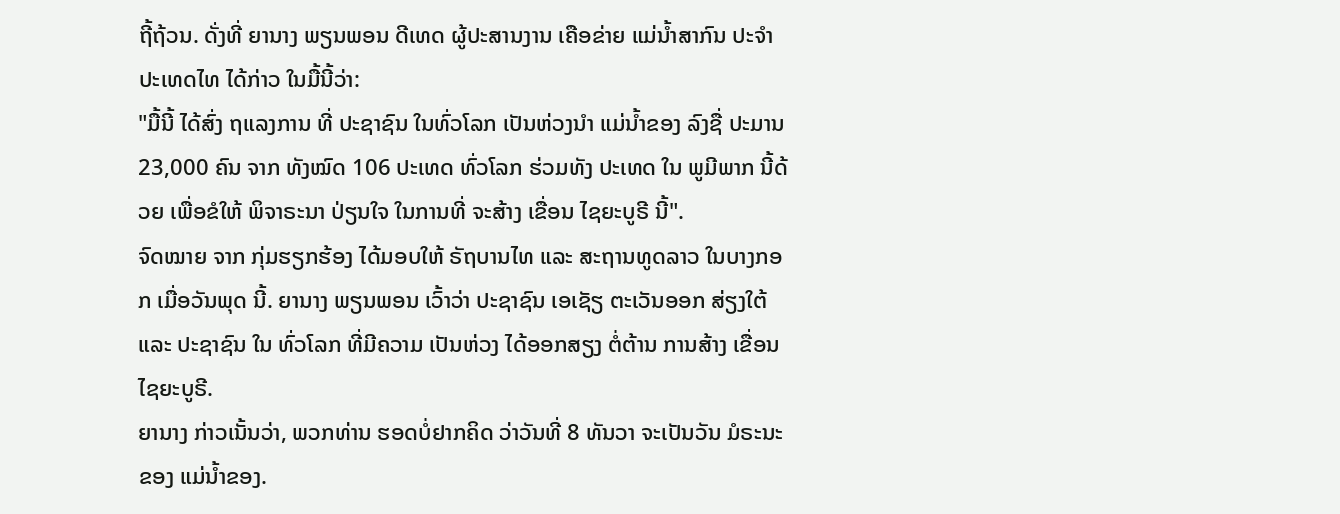ຖີ້ຖ້ວນ. ດັ່ງທີ່ ຍານາງ ພຽນພອນ ດີເທດ ຜູ້ປະສານງານ ເຄືອຂ່າຍ ແມ່ນໍ້າສາກົນ ປະຈໍາ ປະເທດໄທ ໄດ້ກ່າວ ໃນມື້ນີ້ວ່າ:
"ມື້ນີ້ ໄດ້ສົ່ງ ຖແລງການ ທີ່ ປະຊາຊົນ ໃນທົ່ວໂລກ ເປັນຫ່ວງນໍາ ແມ່ນໍ້າຂອງ ລົງຊື່ ປະມານ 23,000 ຄົນ ຈາກ ທັງໝົດ 106 ປະເທດ ທົ່ວໂລກ ຮ່ວມທັງ ປະເທດ ໃນ ພູມີພາກ ນີ້ດ້ວຍ ເພື່ອຂໍໃຫ້ ພິຈາຣະນາ ປ່ຽນໃຈ ໃນການທີ່ ຈະສ້າງ ເຂື່ອນ ໄຊຍະບູຣີ ນີ້".
ຈົດໝາຍ ຈາກ ກຸ່ມຮຽກຮ້ອງ ໄດ້ມອບໃຫ້ ຣັຖບານໄທ ແລະ ສະຖານທູດລາວ ໃນບາງກອກ ເມື່ອວັນພຸດ ນີ້. ຍານາງ ພຽນພອນ ເວົ້າວ່າ ປະຊາຊົນ ເອເຊັຽ ຕະເວັນອອກ ສ່ຽງໃຕ້ ແລະ ປະຊາຊົນ ໃນ ທົ່ວໂລກ ທີ່ມີຄວາມ ເປັນຫ່ວງ ໄດ້ອອກສຽງ ຕໍ່ຕ້ານ ການສ້າງ ເຂື່ອນ ໄຊຍະບູຣີ.
ຍານາງ ກ່າວເນັ້ນວ່າ, ພວກທ່ານ ຮອດບໍ່ຢາກຄິດ ວ່າວັນທີ່ 8 ທັນວາ ຈະເປັນວັນ ມໍຣະນະ ຂອງ ແມ່ນໍ້າຂອງ.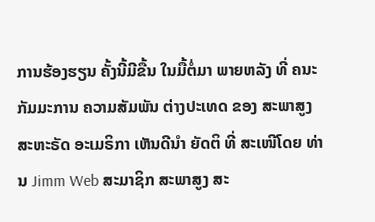ການຮ້ອງຮຽນ ຄັ້ງນີ້ມີຂື້ນ ໃນມື້ຕໍ່ມາ ພາຍຫລັງ ທີ່ ຄນະ ກັມມະການ ຄວາມສັມພັນ ຕ່າງປະເທດ ຂອງ ສະພາສູງ ສະຫະຣັດ ອະເມຣິກາ ເຫັນດີນໍາ ຍັດຕິ ທີ່ ສະເໜີໂດຍ ທ່ານ Jimm Web ສະມາຊິກ ສະພາສູງ ສະ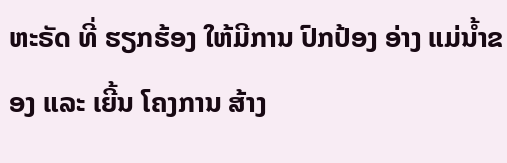ຫະຣັດ ທີ່ ຮຽກຮ້ອງ ໃຫ້ມີການ ປົກປ້ອງ ອ່າງ ແມ່ນໍ້າຂອງ ແລະ ເຍີ້ນ ໂຄງການ ສ້າງ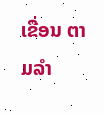ເຂື່ອນ ຕາມລໍາ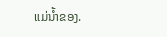ແມ່ນໍ້າຂອງ.